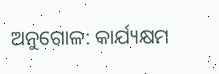ଅନୁଗୋଳ: କାର୍ଯ୍ୟକ୍ଷମ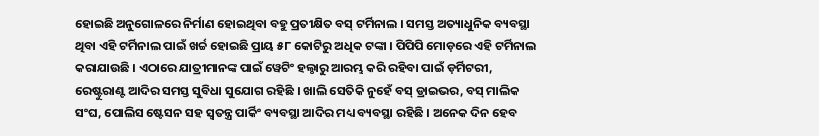ହୋଇଛି ଅନୁଗୋଳରେ ନିର୍ମାଣ ହୋଇଥିବା ବହୁ ପ୍ରତୀକ୍ଷିତ ବସ୍ ଟର୍ମିନାଲ । ସମସ୍ତ ଅତ୍ୟାଧୁନିକ ବ୍ୟବସ୍ଥା ଥିବା ଏହି ଟର୍ମିନାଲ ପାଇଁ ଖର୍ଚ୍ଚ ହୋଇଛି ପ୍ରାୟ ୫୮ କୋଟିରୁ ଅଧିକ ଟଙ୍କା । ପିପିପି ମୋଡ଼ରେ ଏହି ଟର୍ମିନାଲ କରାଯାଉଛି । ଏଠାରେ ଯାତ୍ରୀମାନଙ୍କ ପାଇଁ ୱେଟିଂ ହଲ୍ଠାରୁ ଆରମ୍ଭ କରି ରହିବା ପାଇଁ ଡ଼ର୍ମିଟରୀ, ରେଷ୍ଟୁରାଣ୍ଟ ଆଦିର ସମସ୍ତ ସୁବିଧା ସୁଯୋଗ ରହିଛି । ଖାଲି ସେତିକି ନୁହେଁ ବସ୍ ଡ୍ରାଇଭର, ବସ୍ ମାଲିକ ସଂଘ, ପୋଲିସ ଷ୍ଟେସନ ସହ ସ୍ୱତନ୍ତ୍ର ପାର୍କିଂ ବ୍ୟବସ୍ଥା ଆଦିର ମଧ୍ୟ ବ୍ୟବସ୍ଥା ରହିଛି । ଅନେକ ଦିନ ହେବ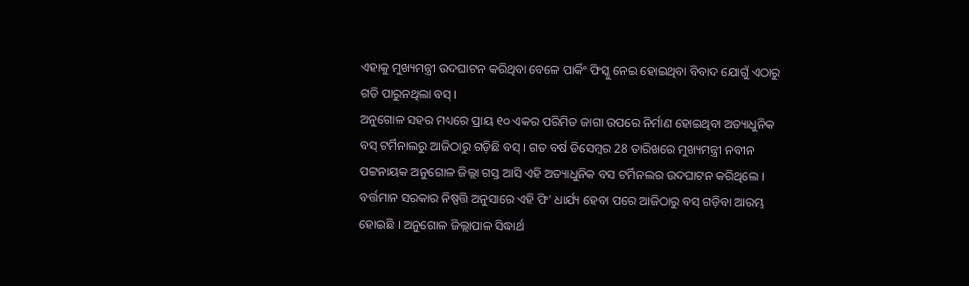ଏହାକୁ ମୁଖ୍ୟମନ୍ତ୍ରୀ ଉଦଘାଟନ କରିଥିବା ବେଳେ ପାର୍କିଂ ଫିସ୍କୁ ନେଇ ହୋଇଥିବା ବିବାଦ ଯୋଗୁଁ ଏଠାରୁ ଗଡି ପାରୁନଥିଲା ବସ୍ ।
ଅନୁଗୋଳ ସହର ମଧ୍ୟରେ ପ୍ରାୟ ୧୦ ଏକର ପରିମିତ ଜାଗା ଉପରେ ନିର୍ମାଣ ହୋଇଥିବା ଅତ୍ୟାଧୁନିକ ବସ୍ ଟର୍ମିନାଲରୁ ଆଜିଠାରୁ ଗଡ଼ିଛି ବସ୍ । ଗତ ବର୍ଷ ଡିସେମ୍ବର 28 ତାରିଖରେ ମୁଖ୍ୟମନ୍ତ୍ରୀ ନବୀନ ପଟ୍ଟନାୟକ ଅନୁଗୋଳ ଜିଲ୍ଲା ଗସ୍ତ ଆସି ଏହି ଅତ୍ୟାଧୁନିକ ବସ ଟର୍ମିନଲର ଉଦଘାଟନ କରିଥିଲେ । ବର୍ତ୍ତମାନ ସରକାର ନିଷ୍ପତ୍ତି ଅନୁସାରେ ଏହି ଫି' ଧାର୍ଯ୍ୟ ହେବା ପରେ ଆଜିଠାରୁ ବସ୍ ଗଡ଼ିବା ଆରମ୍ଭ ହୋଇଛି । ଅନୁଗୋଳ ଜିଲ୍ଲାପାଳ ସିଦ୍ଧାର୍ଥ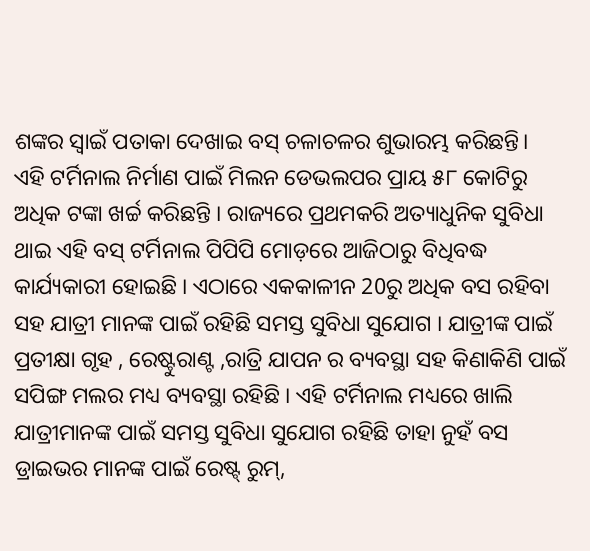ଶଙ୍କର ସ୍ୱାଇଁ ପତାକା ଦେଖାଇ ବସ୍ ଚଳାଚଳର ଶୁଭାରମ୍ଭ କରିଛନ୍ତି।
ଏହି ଟର୍ମିନାଲ ନିର୍ମାଣ ପାଇଁ ମିଲନ ଡେଭଲପର ପ୍ରାୟ ୫୮ କୋଟିରୁ ଅଧିକ ଟଙ୍କା ଖର୍ଚ୍ଚ କରିଛନ୍ତି । ରାଜ୍ୟରେ ପ୍ରଥମକରି ଅତ୍ୟାଧୁନିକ ସୁବିଧା ଥାଇ ଏହି ବସ୍ ଟର୍ମିନାଲ ପିପିପି ମୋଡ଼ରେ ଆଜିଠାରୁ ବିଧିବଦ୍ଧ କାର୍ଯ୍ୟକାରୀ ହୋଇଛି । ଏଠାରେ ଏକକାଳୀନ 20ରୁ ଅଧିକ ବସ ରହିବା ସହ ଯାତ୍ରୀ ମାନଙ୍କ ପାଇଁ ରହିଛି ସମସ୍ତ ସୁବିଧା ସୁଯୋଗ । ଯାତ୍ରୀଙ୍କ ପାଇଁ ପ୍ରତୀକ୍ଷା ଗୃହ , ରେଷ୍ଟୁରାଣ୍ଟ ,ରାତ୍ରି ଯାପନ ର ବ୍ୟବସ୍ଥା ସହ କିଣାକିଣି ପାଇଁ ସପିଙ୍ଗ ମଲର ମଧ୍ୟ ବ୍ୟବସ୍ଥା ରହିଛି । ଏହି ଟର୍ମିନାଲ ମଧ୍ୟରେ ଖାଲି ଯାତ୍ରୀମାନଙ୍କ ପାଇଁ ସମସ୍ତ ସୁବିଧା ସୁଯୋଗ ରହିଛି ତାହା ନୁହଁ ବସ ଡ୍ରାଇଭର ମାନଙ୍କ ପାଇଁ ରେଷ୍ଟ୍ ରୁମ୍,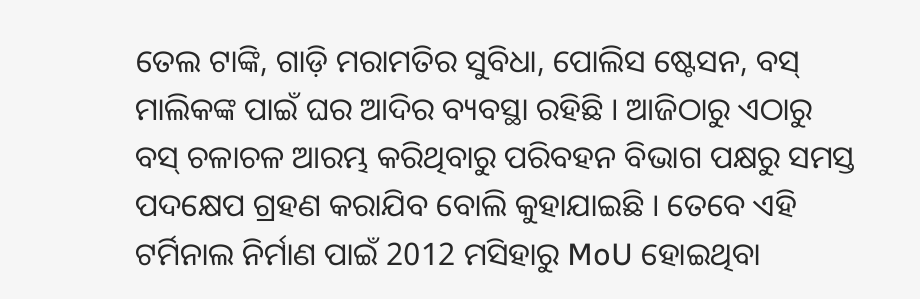ତେଲ ଟାଙ୍କି, ଗାଡ଼ି ମରାମତିର ସୁବିଧା, ପୋଲିସ ଷ୍ଟେସନ, ବସ୍ ମାଲିକଙ୍କ ପାଇଁ ଘର ଆଦିର ବ୍ୟବସ୍ଥା ରହିଛି । ଆଜିଠାରୁ ଏଠାରୁ ବସ୍ ଚଳାଚଳ ଆରମ୍ଭ କରିଥିବାରୁ ପରିବହନ ବିଭାଗ ପକ୍ଷରୁ ସମସ୍ତ ପଦକ୍ଷେପ ଗ୍ରହଣ କରାଯିବ ବୋଲି କୁହାଯାଇଛି । ତେବେ ଏହି ଟର୍ମିନାଲ ନିର୍ମାଣ ପାଇଁ 2012 ମସିହାରୁ MoU ହୋଇଥିବା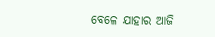ବେଳେ ଯାହାର ଆଜି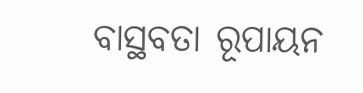ବାସ୍ଥବତା ରୂପାୟନ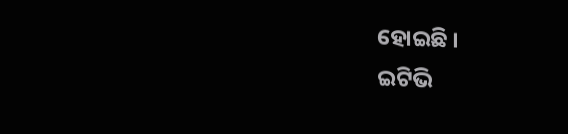ହୋଇଛି ।
ଇଟିଭି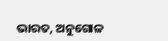ଭାରତ, ଅନୁଗୋଳ